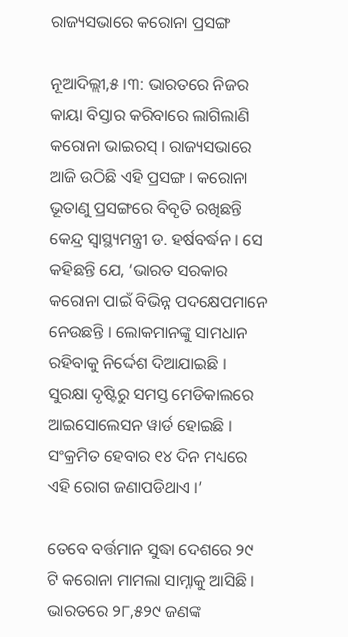ରାଜ୍ୟସଭାରେ କରୋନା ପ୍ରସଙ୍ଗ

ନୂଆଦିଲ୍ଲୀ,୫ ।୩: ଭାରତରେ ନିଜର କାୟା ବିସ୍ତାର କରିବାରେ ଲାଗିଲାଣି କରୋନା ଭାଇରସ୍ । ରାଜ୍ୟସଭାରେ ଆଜି ଉଠିଛି ଏହି ପ୍ରସଙ୍ଗ । କରୋନା ଭୂତାଣୁ ପ୍ରସଙ୍ଗରେ ବିବୃତି ରଖିଛନ୍ତି କେନ୍ଦ୍ର ସ୍ୱାସ୍ଥ୍ୟମନ୍ତ୍ରୀ ଡ. ହର୍ଷବର୍ଦ୍ଧନ । ସେ କହିଛନ୍ତି ଯେ, ‘ଭାରତ ସରକାର କରୋନା ପାଇଁ ବିଭିନ୍ନ ପଦକ୍ଷେପମାନେ ନେଉଛନ୍ତି । ଲୋକମାନଙ୍କୁ ସାମଧାନ ରହିବାକୁ ନିର୍ଦ୍ଦେଶ ଦିଆଯାଇଛି । ସୁରକ୍ଷା ଦୃଷ୍ଟିରୁ ସମସ୍ତ ମେଡିକାଲରେ ଆଇସୋଲେସନ ୱାର୍ଡ ହୋଇଛି । ସଂକ୍ରମିତ ହେବାର ୧୪ ଦିନ ମଧ୍ୟରେ ଏହି ରୋଗ ଜଣାପଡିଥାଏ ।’

ତେବେ ବର୍ତ୍ତମାନ ସୁଦ୍ଧା ଦେଶରେ ୨୯ ଟି କରୋନା ମାମଲା ସାମ୍ନାକୁ ଆସିଛି । ଭାରତରେ ୨୮,୫୨୯ ଜଣଙ୍କ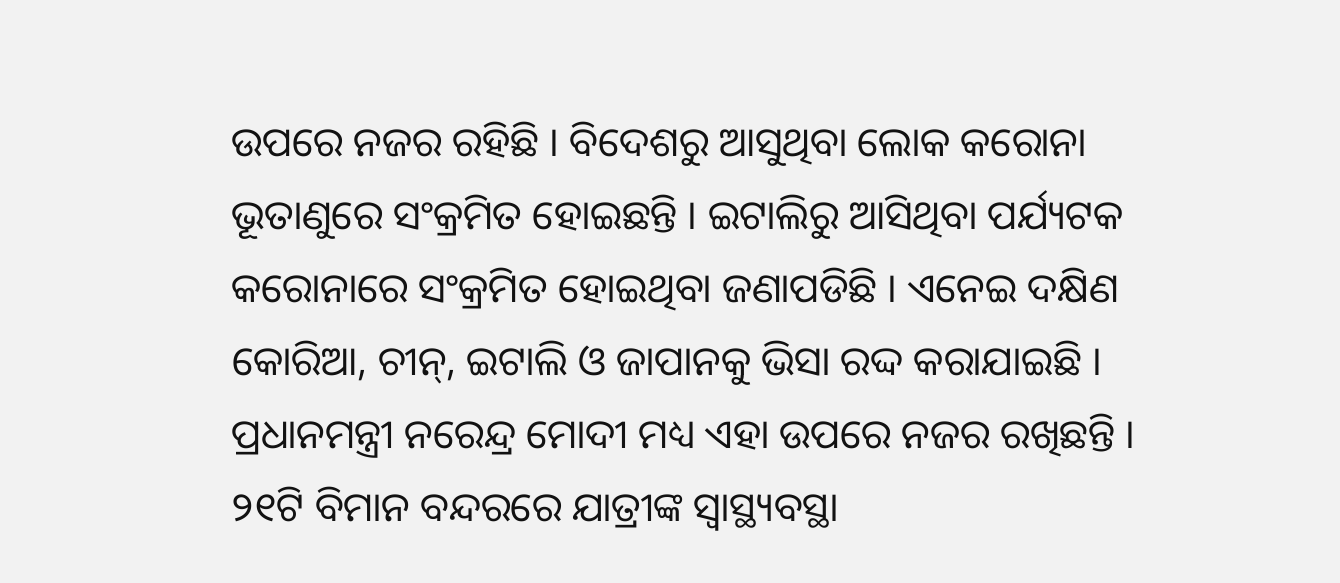ଉପରେ ନଜର ରହିଛି । ବିଦେଶରୁ ଆସୁଥିବା ଲୋକ କରୋନା ଭୂତାଣୁରେ ସଂକ୍ରମିତ ହୋଇଛନ୍ତି । ଇଟାଲିରୁ ଆସିଥିବା ପର୍ଯ୍ୟଟକ କରୋନାରେ ସଂକ୍ରମିତ ହୋଇଥିବା ଜଣାପଡିଛି । ଏନେଇ ଦକ୍ଷିଣ କୋରିଆ, ଚୀନ୍, ଇଟାଲି ଓ ଜାପାନକୁ ଭିସା ରଦ୍ଦ କରାଯାଇଛି । ପ୍ରଧାନମନ୍ତ୍ରୀ ନରେନ୍ଦ୍ର ମୋଦୀ ମଧ୍ୟ ଏହା ଉପରେ ନଜର ରଖିଛନ୍ତି । ୨୧ଟି ବିମାନ ବନ୍ଦରରେ ଯାତ୍ରୀଙ୍କ ସ୍ୱାସ୍ଥ୍ୟବସ୍ଥା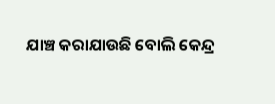ଯାଞ୍ଚ କରାଯାଉଛି ବୋଲି କେନ୍ଦ୍ର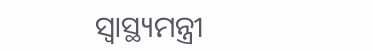ସ୍ୱାସ୍ଥ୍ୟମନ୍ତ୍ରୀ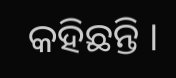କହିଛନ୍ତି ।